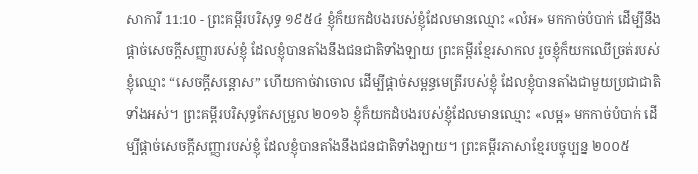សាការី 11:10 - ព្រះគម្ពីរបរិសុទ្ធ ១៩៥៤ ខ្ញុំក៏យកដំបងរបស់ខ្ញុំដែលមានឈ្មោះ «លំអ» មកកាច់បំបាក់ ដើម្បីនឹងផ្តាច់សេចក្ដីសញ្ញារបស់ខ្ញុំ ដែលខ្ញុំបានតាំងនឹងជនជាតិទាំងឡាយ ព្រះគម្ពីរខ្មែរសាកល រួចខ្ញុំក៏យកឈើច្រត់របស់ខ្ញុំឈ្មោះ “សេចក្ដីសន្ដោស” ហើយកាច់វាចោល ដើម្បីផ្ដាច់សម្ពន្ធមេត្រីរបស់ខ្ញុំ ដែលខ្ញុំបានតាំងជាមួយប្រជាជាតិទាំងអស់។ ព្រះគម្ពីរបរិសុទ្ធកែសម្រួល ២០១៦ ខ្ញុំក៏យកដំបងរបស់ខ្ញុំដែលមានឈ្មោះ «លម្អ» មកកាច់បំបាក់ ដើម្បីផ្តាច់សេចក្ដីសញ្ញារបស់ខ្ញុំ ដែលខ្ញុំបានតាំងនឹងជនជាតិទាំងឡាយ។ ព្រះគម្ពីរភាសាខ្មែរបច្ចុប្បន្ន ២០០៥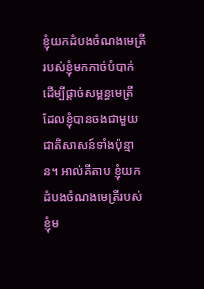ខ្ញុំយកដំបងចំណងមេត្រីរបស់ខ្ញុំមកកាច់បំបាក់ ដើម្បីផ្ដាច់សម្ពន្ធមេត្រី ដែលខ្ញុំបានចងជាមួយជាតិសាសន៍ទាំងប៉ុន្មាន។ អាល់គីតាប ខ្ញុំយកដំបងចំណងមេត្រីរបស់ខ្ញុំម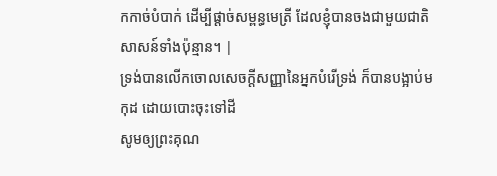កកាច់បំបាក់ ដើម្បីផ្ដាច់សម្ពន្ធមេត្រី ដែលខ្ញុំបានចងជាមួយជាតិសាសន៍ទាំងប៉ុន្មាន។ |
ទ្រង់បានលើកចោលសេចក្ដីសញ្ញានៃអ្នកបំរើទ្រង់ ក៏បានបង្អាប់មកុដ ដោយបោះចុះទៅដី
សូមឲ្យព្រះគុណ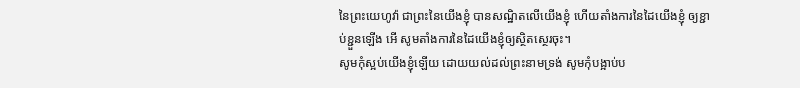នៃព្រះយេហូវ៉ា ជាព្រះនៃយើងខ្ញុំ បានសណ្ឋិតលើយើងខ្ញុំ ហើយតាំងការនៃដៃយើងខ្ញុំ ឲ្យខ្ជាប់ខ្ជួនឡើង អើ សូមតាំងការនៃដៃយើងខ្ញុំឲ្យស្ថិតស្ថេរចុះ។
សូមកុំស្អប់យើងខ្ញុំឡើយ ដោយយល់ដល់ព្រះនាមទ្រង់ សូមកុំបង្អាប់ប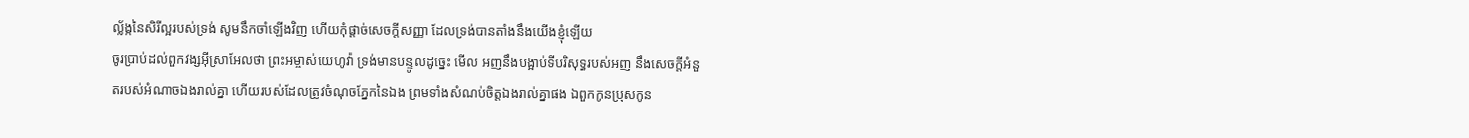ល្ល័ង្កនៃសិរីល្អរបស់ទ្រង់ សូមនឹកចាំឡើងវិញ ហើយកុំផ្តាច់សេចក្ដីសញ្ញា ដែលទ្រង់បានតាំងនឹងយើងខ្ញុំឡើយ
ចូរប្រាប់ដល់ពួកវង្សអ៊ីស្រាអែលថា ព្រះអម្ចាស់យេហូវ៉ា ទ្រង់មានបន្ទូលដូច្នេះ មើល អញនឹងបង្អាប់ទីបរិសុទ្ធរបស់អញ នឹងសេចក្ដីអំនួតរបស់អំណាចឯងរាល់គ្នា ហើយរបស់ដែលត្រូវចំណុចភ្នែកនៃឯង ព្រមទាំងសំណប់ចិត្តឯងរាល់គ្នាផង ឯពួកកូនប្រុសកូន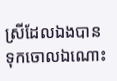ស្រីដែលឯងបានទុកចោលឯណោះ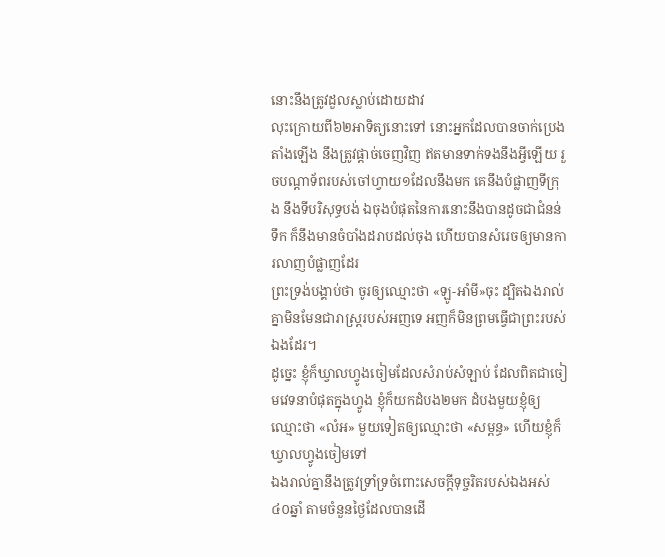នោះនឹងត្រូវដួលស្លាប់ដោយដាវ
លុះក្រោយពី៦២អាទិត្យនោះទៅ នោះអ្នកដែលបានចាក់ប្រេងតាំងឡើង នឹងត្រូវផ្តាច់ចេញវិញ ឥតមានទាក់ទងនឹងអ្វីឡើយ រួចបណ្តាទ័ពរបស់ចៅហ្វាយ១ដែលនឹងមក គេនឹងបំផ្លាញទីក្រុង នឹងទីបរិសុទ្ធបង់ ឯចុងបំផុតនៃការនោះនឹងបានដូចជាជំនន់ទឹក ក៏នឹងមានចំបាំងដរាបដល់ចុង ហើយបានសំរេចឲ្យមានការលាញបំផ្លាញដែរ
ព្រះទ្រង់បង្គាប់ថា ចូរឲ្យឈ្មោះថា «ឡូ-អាំមី»ចុះ ដ្បិតឯងរាល់គ្នាមិនមែនជារាស្ត្ររបស់អញទេ អញក៏មិនព្រមធ្វើជាព្រះរបស់ឯងដែរ។
ដូច្នេះ ខ្ញុំក៏ឃ្វាលហ្វូងចៀមដែលសំរាប់សំឡាប់ ដែលពិតជាចៀមវេទនាបំផុតក្នុងហ្វូង ខ្ញុំក៏យកដំបង២មក ដំបងមួយខ្ញុំឲ្យឈ្មោះថា «លំអ» មួយទៀតឲ្យឈ្មោះថា «សម្ពន្ធ» ហើយខ្ញុំក៏ឃ្វាលហ្វូងចៀមទៅ
ឯងរាល់គ្នានឹងត្រូវទ្រាំទ្រចំពោះសេចក្ដីទុច្ចរិតរបស់ឯងអស់៤០ឆ្នាំ តាមចំនួនថ្ងៃដែលបានដើ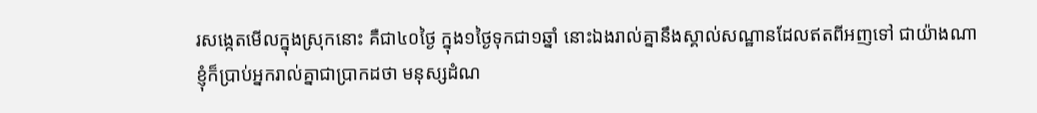រសង្កេតមើលក្នុងស្រុកនោះ គឺជា៤០ថ្ងៃ ក្នុង១ថ្ងៃទុកជា១ឆ្នាំ នោះឯងរាល់គ្នានឹងស្គាល់សណ្ឋានដែលឥតពីអញទៅ ជាយ៉ាងណា
ខ្ញុំក៏ប្រាប់អ្នករាល់គ្នាជាប្រាកដថា មនុស្សដំណ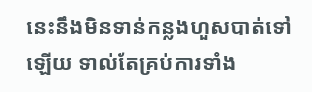នេះនឹងមិនទាន់កន្លងហួសបាត់ទៅឡើយ ទាល់តែគ្រប់ការទាំង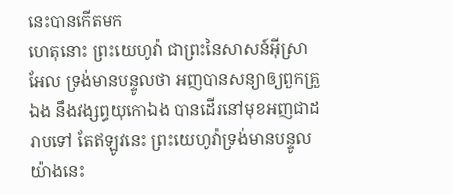នេះបានកើតមក
ហេតុនោះ ព្រះយេហូវ៉ា ជាព្រះនៃសាសន៍អ៊ីស្រាអែល ទ្រង់មានបន្ទូលថា អញបានសន្យាឲ្យពួកគ្រួឯង នឹងវង្សព្ធយុកោឯង បានដើរនៅមុខអញជាដរាបទៅ តែឥឡូវនេះ ព្រះយេហូវ៉ាទ្រង់មានបន្ទូលយ៉ាងនេះ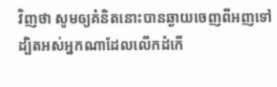វិញថា សូមឲ្យគំនិតនោះបានឆ្ងាយចេញពីអញទៅ ដ្បិតអស់អ្នកណាដែលលើកដំកើ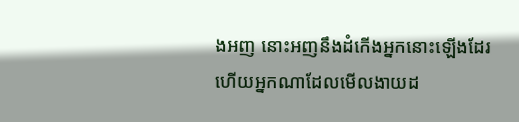ងអញ នោះអញនឹងដំកើងអ្នកនោះឡើងដែរ ហើយអ្នកណាដែលមើលងាយដ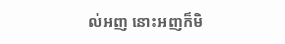ល់អញ នោះអញក៏មិ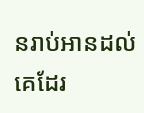នរាប់អានដល់គេដែរ